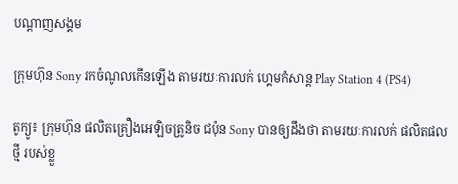បណ្តាញសង្គម

ក្រុមហ៊ុន Sony រកចំណូលកើនឡើង តាមរយៈការលក់ ហ្គេមកំសាន្ត Play Station 4 (PS4)

តូក្យូ៖ ក្រុមហ៊ុន ផលិតគ្រឿងអេឡិចត្រូនិច ជប៉ុន Sony បានឲ្យដឹងថា តាមរយៈការលក់ ផលិតផលថ្មី របស់ខ្លួ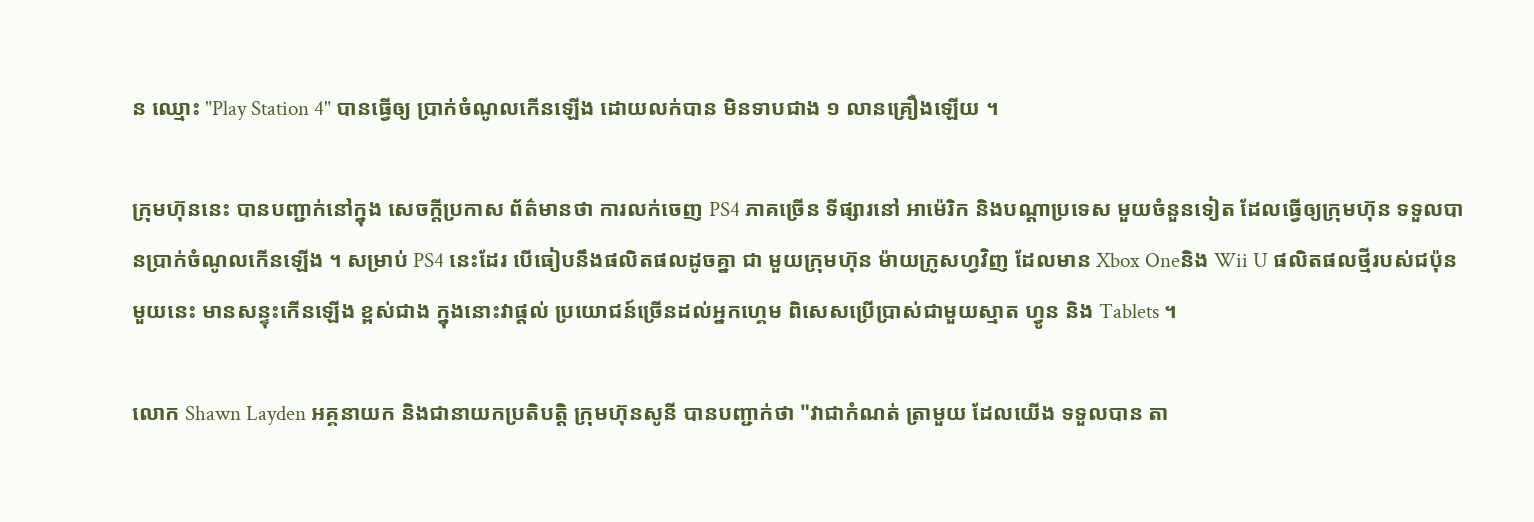ន ឈ្មោះ "Play Station 4" បានធ្វើឲ្យ ប្រាក់ចំណូលកើនឡើង ដោយលក់បាន មិនទាបជាង ១ លានគ្រឿងឡើយ ។

ក្រុមហ៊ុននេះ បានបញ្ជាក់នៅក្នុង សេចក្តីប្រកាស ព័ត៌មានថា ការលក់ចេញ PS4 ភាគច្រើន ទីផ្សារនៅ អាម៉េរិក និងបណ្តាប្រទេស មួយចំនួនទៀត ដែលធ្វើឲ្យក្រុមហ៊ុន ទទួលបានប្រាក់ចំណូលកើនឡើង ។ សម្រាប់ PS4 នេះដែរ បើធៀបនឹងផលិតផលដូចគ្នា ជា មួយក្រុមហ៊ុន ម៉ាយក្រូសហ្វវិញ ដែលមាន Xbox Oneនិង Wii U ផលិតផលថ្មីរបស់ជប៉ុនមួយនេះ មានសន្ទុះកើនឡើង ខ្ពស់ជាង ក្នុងនោះវាផ្តល់ ប្រយោជន៍ច្រើនដល់អ្នកហ្គេម ពិសេសប្រើប្រាស់ជាមួយស្មាត ហ្វូន និង Tablets ។

លោក Shawn Layden អគ្គនាយក និងជានាយកប្រតិបត្តិ ក្រុមហ៊ុនសូនី បានបញ្ជាក់ថា "វាជាកំណត់ ត្រាមួយ ដែលយើង ទទួលបាន តា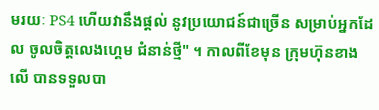មរយៈ PS4 ហើយវានឹងផ្តល់ នូវប្រយោជន៍ជាច្រើន សម្រាប់អ្នកដែល ចូលចិត្តលេងហ្គេម ជំនាន់ថ្មី" ។ កាលពីខែមុន ក្រុមហ៊ុនខាង លើ បានទទួលបា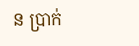ន ប្រាក់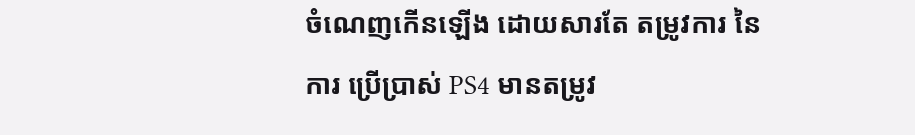ចំណេញកើនឡើង ដោយសារតែ តម្រូវការ នៃការ ប្រើប្រាស់ PS4 មានតម្រូវ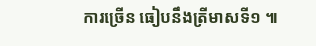ការច្រើន ធៀបនឹងត្រីមាសទី១ ៕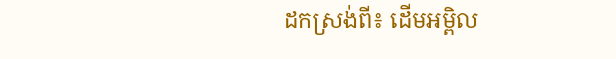ដកស្រង់ពី៖ ដើមអម្ពិល